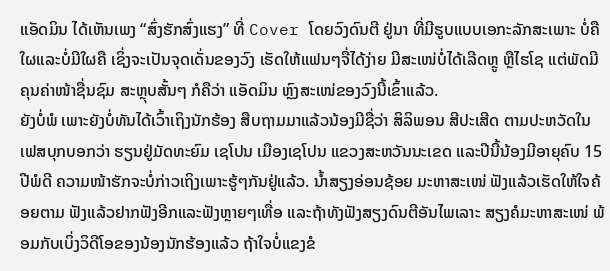ແອັດມິນ ໄດ້ເຫັນເພງ “ສົ່ງຮັກສົ່ງແຮງ” ທີ່ Cover ໂດຍວົງດົນຕີ ຢູ່ນາ ທີ່ມີຮູບແບບເອກະລັກສະເພາະ ບໍ່ຄືໃຜແລະບໍ່ມີໃຜຄື ເຊິ່ງຈະເປັນຈຸດເດັ່ນຂອງວົງ ເຮັດໃຫ້ແຟນໆຈື່ໄດ້ງ່າຍ ມີສະເໜ່ບໍ່ໄດ້ເລີດຫຼູ ຫຼືໄຮໂຊ ແຕ່ພັດມີຄຸນຄ່າໜ້າຊື່ນຊົມ ສະຫຼຸບສັ້ນໆ ກໍຄືວ່າ ແອັດມິນ ຫຼົງສະເໜ່ຂອງວົງນີ້ເຂົ້າແລ້ວ.
ຍັງບໍ່ພໍ ເພາະຍັງບໍ່ທັນໄດ້ເວົ້າເຖິງນັກຮ້ອງ ສືບຖາມມາແລ້ວນ້ອງມີຊື່ວ່າ ສິລິພອນ ສີປະເສີດ ຕາມປະຫວັດໃນເຟສບຸກບອກວ່າ ຮຽນຢູ່ມັດທະຍົມ ເຊໂປນ ເມືອງເຊໂປນ ແຂວງສະຫວັນນະເຂດ ແລະປີນີ້ນ້ອງມີອາຍຸຄົບ 15 ປີພໍດີ ຄວາມໜ້າຮັກຈະບໍ່ກ່າວເຖິງເພາະຮູ້ໆກັນຢູ່ແລ້ວ. ນ້ຳສຽງອ່ອນຊ້ອຍ ມະຫາສະເໜ່ ຟັງແລ້ວເຮັດໃຫ້ໃຈຄ້ອຍຕາມ ຟັງແລ້ວຢາກຟັງອີກແລະຟັງຫຼາຍໆເທື່ອ ແລະຖ້າທັງຟັງສຽງດົນຕີອັນໄພເລາະ ສຽງຄໍມະຫາສະເໜ່ ພ້ອມກັບເບິ່ງວິດີໂອຂອງນ້ອງນັກຮ້ອງແລ້ວ ຖ້າໃຈບໍ່ແຂງຂໍ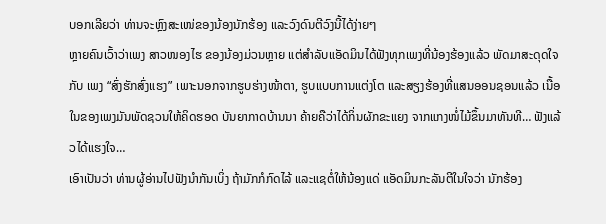ບອກເລີຍວ່າ ທ່ານຈະຫຼົງສະເໜ່ຂອງນ້ອງນັກຮ້ອງ ແລະວົງດົນຕີວົງນີ້ໄດ້ງ່າຍໆ
ຫຼາຍຄົນເວົ້າວ່າເພງ ສາວໜອງໄຮ ຂອງນ້ອງມ່ວນຫຼາຍ ແຕ່ສຳລັບແອັດມິນໄດ້ຟັງທຸກເພງທີ່ນ້ອງຮ້ອງແລ້ວ ພັດມາສະດຸດໃຈກັບ ເພງ “ສົ່ງຮັກສົ່ງແຮງ” ເພາະນອກຈາກຮູບຮ່າງໜ້າຕາ, ຮູບແບບການແຕ່ງໂຕ ແລະສຽງຮ້ອງທີ່ແສນອອນຊອນແລ້ວ ເນື້ອໃນຂອງເພງມັນພັດຊວນໃຫ້ຄິດຮອດ ບັນຍາກາດບ້ານນາ ຄ້າຍຄືວ່າໄດ້ກິ່ນຜັກຂະແຍງ ຈາກແກງໜໍ່ໄມ້ຂຶ້ນມາທັນທີ… ຟັງແລ້ວໄດ້ແຮງໃຈ…
ເອົາເປັນວ່າ ທ່ານຜູ້ອ່ານໄປຟັງນຳກັນເບິ່ງ ຖ້າມັກກໍກົດໄລ້ ແລະແຊຕໍ່ໃຫ້ນ້ອງແດ່ ແອັດມິນກະລັນຕີໃນໃຈວ່າ ນັກຮ້ອງ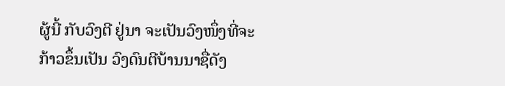ຜູ້ນີ້ ກັບວົງຕີ ຢູ່ນາ ຈະເປັນວົງໜຶ່ງທີ່ຈະກ້າວຂຶ້ນເປັນ ວົງດົນຕີບ້ານນາຊື່ດັງ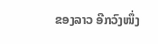ຂອງລາວ ອີກວົງໜຶ່ງ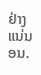ຢ່າງແນ່ນອນ.